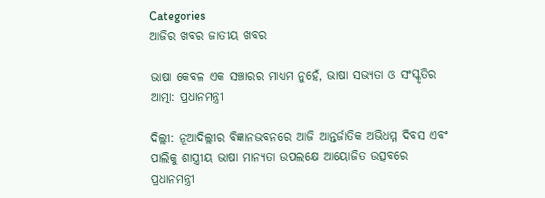Categories
ଆଜିର ଖବର ଜାତୀୟ ଖବର

ଭାଷା କେବଳ ଏକ ସଞ୍ଚାରର ମାଧ୍ୟମ ନୁହେଁ, ଭାଷା ସଭ୍ୟତା ଓ ସଂସ୍କୃତିର ଆତ୍ମା: ପ୍ରଧାନମନ୍ତ୍ରୀ

ଦିଲ୍ଲୀ: ନୂଆଦିଲ୍ଲୀର ବିଜ୍ଞାନଭବନରେ ଆଜି ଆନ୍ତର୍ଜାତିକ ଅଭିଧମ୍ମ ଦିବସ ଏବଂ ପାଲିକୁ ଶାସ୍ତ୍ରୀୟ ଭାଷା ମାନ୍ୟତା ଉପଲକ୍ଷେ ଆୟୋଜିତ ଉତ୍ସବରେ ପ୍ରଧାନମନ୍ତ୍ରୀ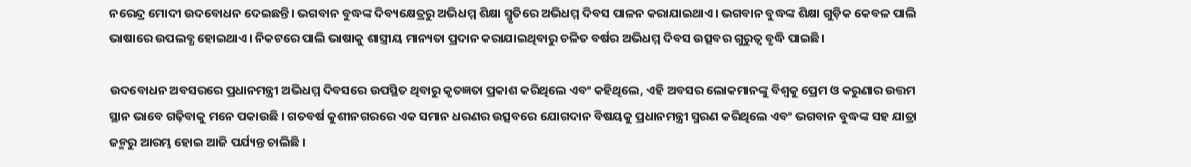ନରେନ୍ଦ୍ର ମୋଦୀ ଉଦବୋଧନ ଦେଇଛନ୍ତି। ଭଗବାନ ବୁଦ୍ଧଙ୍କ ଦିବ୍ୟକ୍ଷେତ୍ରରୁ ଅଭିଧମ୍ମ ଶିକ୍ଷା ସ୍ମୃତିରେ ଅଭିଧମ୍ମ ଦିବସ ପାଳନ କରାଯାଇଥାଏ। ଭଗବାନ ବୁଦ୍ଧଙ୍କ ଶିକ୍ଷା ଗୁଡ଼ିକ କେବଳ ପାଲି ଭାଷାରେ ଉପଲବ୍ଧ ହୋଇଥାଏ। ନିକଟରେ ପାଲି ଭାଷାକୁ ଶାସ୍ତ୍ରୀୟ ମାନ୍ୟତା ପ୍ରଦାନ କରାଯାଇଥିବାରୁ ଚଳିତ ବର୍ଷର ଅଭିଧମ୍ମ ଦିବସ ଉତ୍ସବର ଗୁରୁତ୍ୱ ବୃଦ୍ଧି ପାଇଛି।

ଉଦବୋଧନ ଅବସରରେ ପ୍ରଧାନମନ୍ତ୍ରୀ ଅଭିଧମ୍ମ ଦିବସରେ ଉପସ୍ଥିତ ଥିବାରୁ କୃତଜ୍ଞତା ପ୍ରକାଶ କରିଥିଲେ ଏବଂ କହିଥିଲେ, ଏହି ଅବସର ଲୋକମାନଙ୍କୁ ବିଶ୍ୱକୁ ପ୍ରେମ ଓ କରୁଣାର ଉତ୍ତମ ସ୍ଥାନ ଭାବେ ଗଢ଼ିବାକୁ ମନେ ପକାଉଛି । ଗତବର୍ଷ କୁଶୀନଗରରେ ଏକ ସମାନ ଧରଣର ଉତ୍ସବରେ ଯୋଗଦାନ ବିଷୟକୁ ପ୍ରଧାନମନ୍ତ୍ରୀ ସ୍ମରଣ କରିଥିଲେ ଏବଂ ଭଗବାନ ବୁଦ୍ଧଙ୍କ ସହ ଯାତ୍ରା ଜନ୍ମରୁ ଆରମ୍ଭ ହୋଇ ଆଜି ପର୍ଯ୍ୟନ୍ତ ଚାଲିଛି ।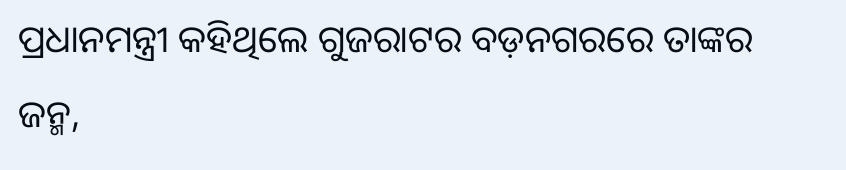ପ୍ରଧାନମନ୍ତ୍ରୀ କହିଥିଲେ ଗୁଜରାଟର ବଡ଼ନଗରରେ ତାଙ୍କର ଜନ୍ମ,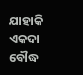ଯାହାକି ଏକଦା ବୌଦ୍ଧ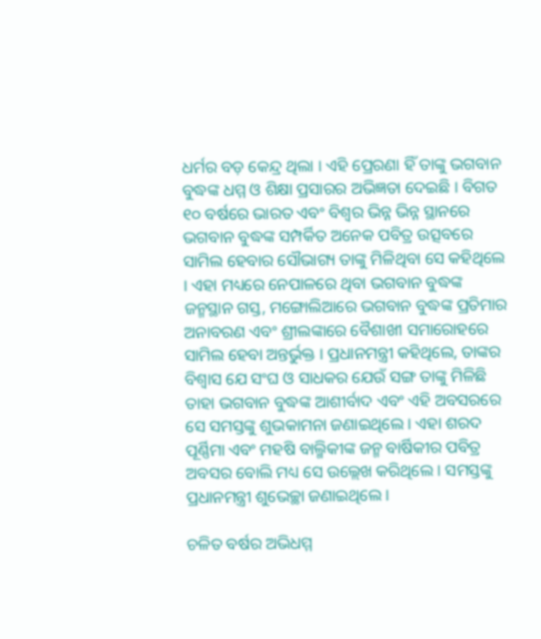ଧର୍ମର ବଡ଼ କେନ୍ଦ୍ର ଥିଲା । ଏହି ପ୍ରେରଣା ହିଁ ତାଙ୍କୁ ଭଗବାନ ବୁଦ୍ଧଙ୍କ ଧମ୍ମ ଓ ଶିକ୍ଷା ପ୍ରସାରର ଅଭିଜ୍ଞତା ଦେଇଛି । ବିଗତ ୧୦ ବର୍ଷରେ ଭାରତ ଏବଂ ବିଶ୍ୱର ଭିନ୍ନ ଭିନ୍ନ ସ୍ଥାନରେ ଭଗବାନ ବୁଦ୍ଧଙ୍କ ସମ୍ପର୍କିତ ଅନେକ ପବିତ୍ର ଉତ୍ସବରେ ସାମିଲ ହେବାର ସୌଭାଗ୍ୟ ତାଙ୍କୁ ମିଳିଥିବା ସେ କହିଥିଲେ । ଏହା ମଧ୍ୟରେ ନେପାଳରେ ଥିବା ଭଗବାନ ବୁଦ୍ଧଙ୍କ ଜନ୍ମସ୍ଥାନ ଗସ୍ତ, ମଙ୍ଗୋଲିଆରେ ଭଗବାନ ବୁଦ୍ଧଙ୍କ ପ୍ରତିମାର ଅନାବରଣ ଏବଂ ଶ୍ରୀଲଙ୍କାରେ ବୈଶାଖୀ ସମାରୋହରେ ସାମିଲ ହେବା ଅନ୍ତର୍ଭୁକ୍ତ । ପ୍ରଧାନମନ୍ତ୍ରୀ କହିଥିଲେ, ତାଙ୍କର ବିଶ୍ୱାସ ଯେ ସଂଘ ଓ ସାଧକର ଯେଉଁ ସଙ୍ଗ ତାଙ୍କୁ ମିଳିଛି ତାହା ଭଗବାନ ବୁଦ୍ଧଙ୍କ ଆଶୀର୍ବାଦ ଏବଂ ଏହି ଅବସରରେ ସେ ସମସ୍ତଙ୍କୁ ଶୁଭକାମନା ଜଣାଇଥିଲେ । ଏହା ଶରଦ ପୂର୍ଣ୍ଣିମା ଏବଂ ମହଷି ବାଲ୍ମିକୀଙ୍କ ଜନ୍ମ ବାର୍ଷିକୀର ପବିତ୍ର ଅବସର ବୋଲି ମଧ୍ୟ ସେ ଉଲ୍ଲେଖ କରିଥିଲେ । ସମସ୍ତଙ୍କୁ ପ୍ରଧାନମନ୍ତ୍ରୀ ଶୁଭେଚ୍ଛା ଜଣାଇଥିଲେ ।

ଚଳିତ ବର୍ଷର ଅଭିଧମ୍ମ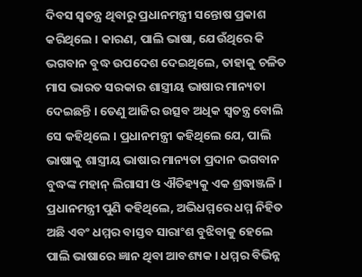ଦିବସ ସ୍ୱତନ୍ତ୍ର ଥିବାରୁ ପ୍ରଧାନମନ୍ତ୍ରୀ ସନ୍ତୋଷ ପ୍ରକାଶ କରିଥିଲେ । କାରଣ, ପାଲି ଭାଷା, ଯେଉଁଥିରେ କି ଭଗବାନ ବୁଦ୍ଧ ଉପଦେଶ ଦେଇଥିଲେ, ତାହାକୁ ଚଳିତ ମାସ ଭାରତ ସରକାର ଶାସ୍ତ୍ରୀୟ ଭାଷାର ମାନ୍ୟତା ଦେଇଛନ୍ତି । ତେଣୁ ଆଜିର ଉତ୍ସବ ଅଧିକ ସ୍ୱତନ୍ତ୍ର ବୋଲି ସେ କହିଥିଲେ । ପ୍ରଧାନମନ୍ତ୍ରୀ କହିଥିଲେ ଯେ, ପାଲି ଭାଷାକୁ ଶାସ୍ତ୍ରୀୟ ଭାଷାର ମାନ୍ୟତା ପ୍ରଦାନ ଭଗବାନ ବୁଦ୍ଧଙ୍କ ମହାନ୍ ଲିଗାସୀ ଓ ଐତିହ୍ୟକୁ ଏକ ଶ୍ରଦ୍ଧାଞ୍ଜଳି । ପ୍ରଧାନମନ୍ତ୍ରୀ ପୁଣି କହିଥିଲେ, ଅଭିଧମ୍ମରେ ଧମ୍ମ ନିହିତ ଅଛି ଏବଂ ଧମ୍ମର ବାସ୍ତବ ସାରାଂଶ ବୁଝିବାକୁ ହେଲେ ପାଲି ଭାଷାରେ ଜ୍ଞାନ ଥିବା ଆବଶ୍ୟକ । ଧମ୍ମର ବିଭିନ୍ନ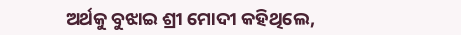ଅର୍ଥକୁ ବୁଝାଇ ଶ୍ରୀ ମୋଦୀ କହିଥିଲେ,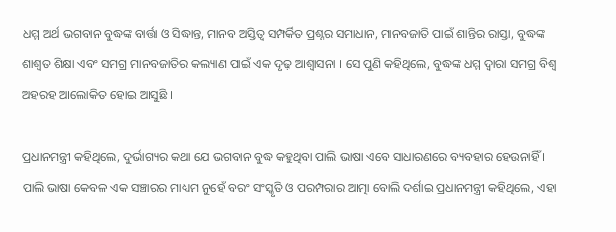ଧମ୍ମ ଅର୍ଥ ଭଗବାନ ବୁଦ୍ଧଙ୍କ ବାର୍ତ୍ତା ଓ ସିଦ୍ଧାନ୍ତ, ମାନବ ଅସ୍ତିତ୍ୱ ସମ୍ପର୍କିତ ପ୍ରଶ୍ନର ସମାଧାନ, ମାନବଜାତି ପାଇଁ ଶାନ୍ତିର ରାସ୍ତା, ବୁଦ୍ଧଙ୍କ ଶାଶ୍ୱତ ଶିକ୍ଷା ଏବଂ ସମଗ୍ର ମାନବଜାତିର କଲ୍ୟାଣ ପାଇଁ ଏକ ଦୃଢ଼ ଆଶ୍ୱାସନା । ସେ ପୁଣି କହିଥିଲେ, ବୁଦ୍ଧଙ୍କ ଧମ୍ମ ଦ୍ୱାରା ସମଗ୍ର ବିଶ୍ୱ ଅହରହ ଆଲୋକିତ ହୋଇ ଆସୁଛି ।

ପ୍ରଧାନମନ୍ତ୍ରୀ କହିଥିଲେ, ଦୁର୍ଭାଗ୍ୟର କଥା ଯେ ଭଗବାନ ବୁଦ୍ଧ କହୁଥିବା ପାଲି ଭାଷା ଏବେ ସାଧାରଣରେ ବ୍ୟବହାର ହେଉନାହିଁ । ପାଲି ଭାଷା କେବଳ ଏକ ସଞ୍ଚାରର ମାଧ୍ୟମ ନୁହେଁ ବରଂ ସଂସ୍କୃତି ଓ ପରମ୍ପରାର ଆତ୍ମା ବୋଲି ଦର୍ଶାଇ ପ୍ରଧାନମନ୍ତ୍ରୀ କହିଥିଲେ, ଏହା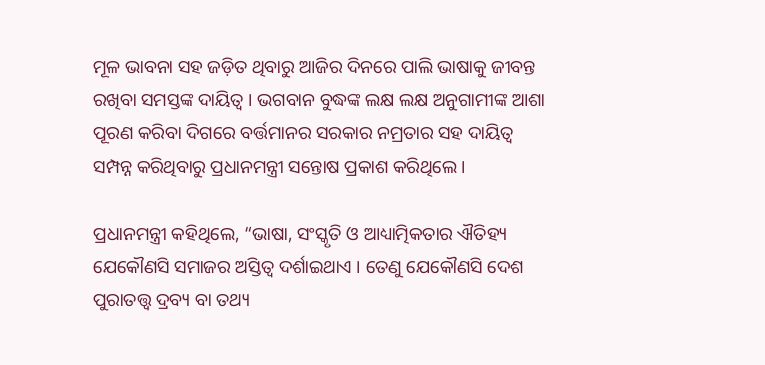ମୂଳ ଭାବନା ସହ ଜଡ଼ିତ ଥିବାରୁ ଆଜିର ଦିନରେ ପାଲି ଭାଷାକୁ ଜୀବନ୍ତ ରଖିବା ସମସ୍ତଙ୍କ ଦାୟିତ୍ୱ । ଭଗବାନ ବୁଦ୍ଧଙ୍କ ଲକ୍ଷ ଲକ୍ଷ ଅନୁଗାମୀଙ୍କ ଆଶା ପୂରଣ କରିବା ଦିଗରେ ବର୍ତ୍ତମାନର ସରକାର ନମ୍ରତାର ସହ ଦାୟିତ୍ୱ ସମ୍ପନ୍ନ କରିଥିବାରୁ ପ୍ରଧାନମନ୍ତ୍ରୀ ସନ୍ତୋଷ ପ୍ରକାଶ କରିଥିଲେ ।

ପ୍ରଧାନମନ୍ତ୍ରୀ କହିଥିଲେ, “ଭାଷା, ସଂସ୍କୃତି ଓ ଆଧ୍ୟାତ୍ମିକତାର ଐତିହ୍ୟ ଯେକୌଣସି ସମାଜର ଅସ୍ତିତ୍ୱ ଦର୍ଶାଇଥାଏ । ତେଣୁ ଯେକୌଣସି ଦେଶ ପୁରାତତ୍ତ୍ୱ ଦ୍ରବ୍ୟ ବା ତଥ୍ୟ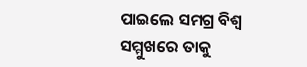ପାଇଲେ ସମଗ୍ର ବିଶ୍ୱ ସମ୍ମୁଖରେ ତାକୁ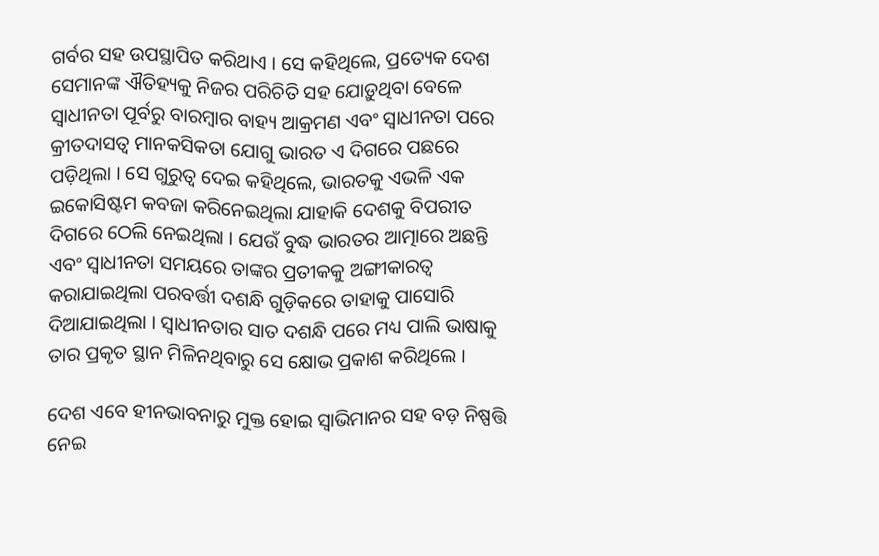ଗର୍ବର ସହ ଉପସ୍ଥାପିତ କରିଥାଏ । ସେ କହିଥିଲେ, ପ୍ରତ୍ୟେକ ଦେଶ ସେମାନଙ୍କ ଐତିହ୍ୟକୁ ନିଜର ପରିଚିତି ସହ ଯୋଡ଼ୁଥିବା ବେଳେ ସ୍ୱାଧୀନତା ପୂର୍ବରୁ ବାରମ୍ବାର ବାହ୍ୟ ଆକ୍ରମଣ ଏବଂ ସ୍ୱାଧୀନତା ପରେ କ୍ରୀତଦାସତ୍ୱ ମାନକସିକତା ଯୋଗୁ ଭାରତ ଏ ଦିଗରେ ପଛରେ ପଡ଼ିଥିଲା । ସେ ଗୁରୁତ୍ୱ ଦେଇ କହିଥିଲେ, ଭାରତକୁ ଏଭଳି ଏକ ଇକୋସିଷ୍ଟମ କବଜା କରିନେଇଥିଲା ଯାହାକି ଦେଶକୁ ବିପରୀତ ଦିଗରେ ଠେଲି ନେଇଥିଲା । ଯେଉଁ ବୁଦ୍ଧ ଭାରତର ଆତ୍ମାରେ ଅଛନ୍ତି ଏବଂ ସ୍ୱାଧୀନତା ସମୟରେ ତାଙ୍କର ପ୍ରତୀକକୁ ଅଙ୍ଗୀକାରତ୍ୱ କରାଯାଇଥିଲା ପରବର୍ତ୍ତୀ ଦଶନ୍ଧି ଗୁଡ଼ିକରେ ତାହାକୁ ପାସୋରି ଦିଆଯାଇଥିଲା । ସ୍ୱାଧୀନତାର ସାତ ଦଶନ୍ଧି ପରେ ମଧ୍ୟ ପାଲି ଭାଷାକୁ ତାର ପ୍ରକୃତ ସ୍ଥାନ ମିଳିନଥିବାରୁ ସେ କ୍ଷୋଭ ପ୍ରକାଶ କରିଥିଲେ ।

ଦେଶ ଏବେ ହୀନଭାବନାରୁ ମୁକ୍ତ ହୋଇ ସ୍ୱାଭିମାନର ସହ ବଡ଼ ନିଷ୍ପତ୍ତି ନେଇ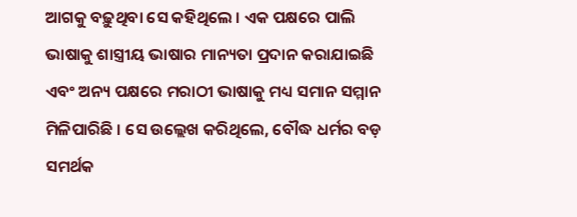ଆଗକୁ ବଢ଼ୁଥିବା ସେ କହିଥିଲେ । ଏକ ପକ୍ଷରେ ପାଲି ଭାଷାକୁ ଶାସ୍ତ୍ରୀୟ ଭାଷାର ମାନ୍ୟତା ପ୍ରଦାନ କରାଯାଇଛି ଏବଂ ଅନ୍ୟ ପକ୍ଷରେ ମରାଠୀ ଭାଷାକୁ ମଧ୍ୟ ସମାନ ସମ୍ମାନ ମିଳିପାରିଛି । ସେ ଉଲ୍ଲେଖ କରିଥିଲେ, ବୌଦ୍ଧ ଧର୍ମର ବଡ଼ ସମର୍ଥକ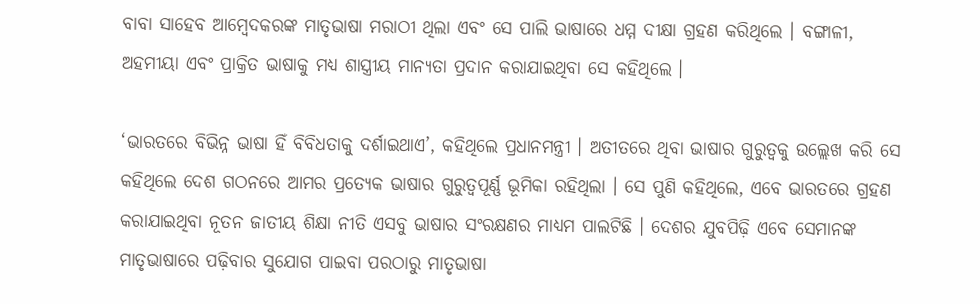ବାବା ସାହେବ ଆମ୍ବେଦକରଙ୍କ ମାତୃଭାଷା ମରାଠୀ ଥିଲା ଏବଂ ସେ ପାଲି ଭାଷାରେ ଧମ୍ମ ଦୀକ୍ଷା ଗ୍ରହଣ କରିଥିଲେ । ବଙ୍ଗାଳୀ, ଅହମୀୟା ଏବଂ ପ୍ରାକ୍ରିତ ଭାଷାକୁ ମଧ୍ୟ ଶାସ୍ତ୍ରୀୟ ମାନ୍ୟତା ପ୍ରଦାନ କରାଯାଇଥିବା ସେ କହିଥିଲେ ।

‘ଭାରତରେ ବିଭିନ୍ନ ଭାଷା ହିଁ ବିବିଧତାକୁ ଦର୍ଶାଇଥାଏ’, କହିଥିଲେ ପ୍ରଧାନମନ୍ତ୍ରୀ । ଅତୀତରେ ଥିବା ଭାଷାର ଗୁରୁତ୍ୱକୁ ଉଲ୍ଲେଖ କରି ସେ କହିଥିଲେ ଦେଶ ଗଠନରେ ଆମର ପ୍ରତ୍ୟେକ ଭାଷାର ଗୁରୁତ୍ୱପୂର୍ଣ୍ଣ ଭୂମିକା ରହିଥିଲା । ସେ ପୁଣି କହିଥିଲେ, ଏବେ ଭାରତରେ ଗ୍ରହଣ କରାଯାଇଥିବା ନୂତନ ଜାତୀୟ ଶିକ୍ଷା ନୀତି ଏସବୁ ଭାଷାର ସଂରକ୍ଷଣର ମାଧ୍ୟମ ପାଲଟିଛି । ଦେଶର ଯୁବପିଢ଼ି ଏବେ ସେମାନଙ୍କ ମାତୃଭାଷାରେ ପଢ଼ିବାର ସୁଯୋଗ ପାଇବା ପରଠାରୁ ମାତୃଭାଷା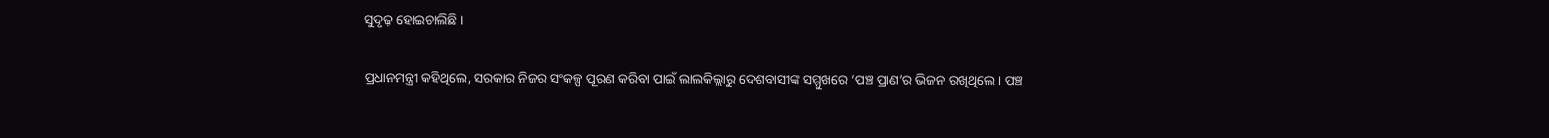ସୁଦୃଢ଼ ହୋଇଚାଲିଛି ।

ପ୍ରଧାନମନ୍ତ୍ରୀ କହିଥିଲେ, ସରକାର ନିଜର ସଂକଳ୍ପ ପୂରଣ କରିବା ପାଇଁ ଲାଲକିଲ୍ଲାରୁ ଦେଶବାସୀଙ୍କ ସମ୍ମୁଖରେ ‘ପଞ୍ଚ ପ୍ରାଣ’ର ଭିଜନ ରଖିଥିଲେ । ପଞ୍ଚ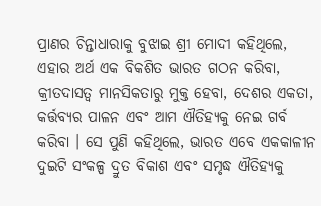ପ୍ରାଣର ଚିନ୍ତାଧାରାକୁ ବୁଝାଇ ଶ୍ରୀ ମୋଦୀ କହିଥିଲେ, ଏହାର ଅର୍ଥ ଏକ ବିକଶିତ ଭାରତ ଗଠନ କରିବା, କ୍ରୀତଦାସତ୍ୱ ମାନସିକତାରୁ ମୁକ୍ତ ହେବା, ଦେଶର ଏକତା, କର୍ତ୍ତବ୍ୟର ପାଳନ ଏବଂ ଆମ ଐତିହ୍ୟକୁ ନେଇ ଗର୍ବ କରିବା । ସେ ପୁଣି କହିଥିଲେ, ଭାରତ ଏବେ ଏକକାଳୀନ ଦୁଇଟି ସଂକଳ୍ପ ଦ୍ରୁତ ବିକାଶ ଏବଂ ସମୃଦ୍ଧ ଐତିହ୍ୟକୁ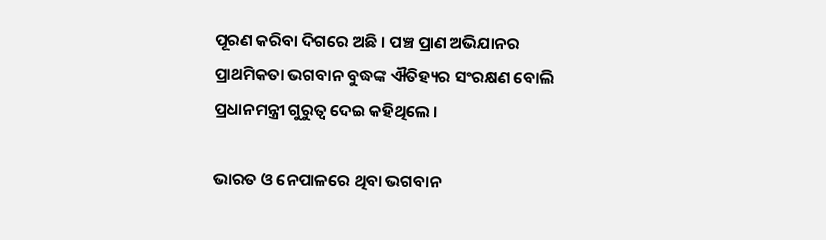ପୂରଣ କରିବା ଦିଗରେ ଅଛି । ପଞ୍ଚ ପ୍ରାଣ ଅଭିଯାନର ପ୍ରାଥମିକତା ଭଗବାନ ବୁଦ୍ଧଙ୍କ ଐତିହ୍ୟର ସଂରକ୍ଷଣ ବୋଲି ପ୍ରଧାନମନ୍ତ୍ରୀ ଗୁରୁତ୍ୱ ଦେଇ କହିଥିଲେ ।

ଭାରତ ଓ ନେପାଳରେ ଥିବା ଭଗବାନ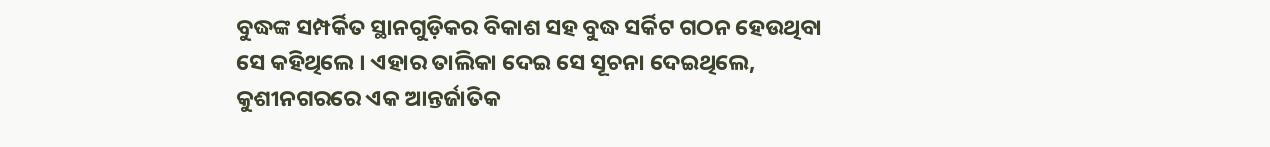ବୁଦ୍ଧଙ୍କ ସମ୍ପର୍କିତ ସ୍ଥାନଗୁଡ଼ିକର ବିକାଶ ସହ ବୁଦ୍ଧ ସର୍କିଟ ଗଠନ ହେଉଥିବା ସେ କହିଥିଲେ । ଏହାର ତାଲିକା ଦେଇ ସେ ସୂଚନା ଦେଇଥିଲେ, କୁଶୀନଗରରେ ଏକ ଆନ୍ତର୍ଜାତିକ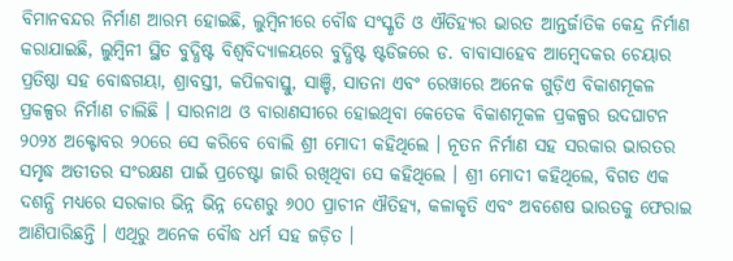ବିମାନବନ୍ଦର ନିର୍ମାଣ ଆରମ୍ଭ ହୋଇଛି, ଲୁମ୍ବିନୀରେ ବୌଦ୍ଧ ସଂସ୍କୃତି ଓ ଐତିହ୍ୟର ଭାରତ ଆନ୍ତର୍ଜାତିକ କେନ୍ଦ୍ର ନିର୍ମାଣ କରାଯାଇଛି, ଲୁମ୍ବିନୀ ସ୍ଥିତ ବୁଦ୍ଧିଷ୍ଟ ବିଶ୍ୱବିଦ୍ୟାଳୟରେ ବୁଦ୍ଧିଷ୍ଟ ଷ୍ଟଡିଜରେ ଡ. ବାବାସାହେବ ଆମ୍ବେଦକର ଚେୟାର ପ୍ରତିଷ୍ଠା ସହ ବୋଦ୍ଧଗୟା, ଶ୍ରାବସ୍ତୀ, କପିଳବାସ୍ତୁ, ସାଞ୍ଚି, ସାତନା ଏବଂ ରେୱାରେ ଅନେକ ଗୁଡ଼ିଏ ବିକାଶମୂକଳ ପ୍ରକଳ୍ପର ନିର୍ମାଣ ଚାଲିଛି । ସାରନାଥ ଓ ବାରାଣସୀରେ ହୋଇଥିବା କେତେକ ବିକାଶମୂକଳ ପ୍ରକଳ୍ପର ଉଦଘାଟନ ୨୦୨୪ ଅକ୍ଟୋବର ୨୦ରେ ସେ କରିବେ ବୋଲି ଶ୍ରୀ ମୋଦୀ କହିଥିଲେ । ନୂତନ ନିର୍ମାଣ ସହ ସରକାର ଭାରତର ସମୃଦ୍ଧ ଅତୀତର ସଂରକ୍ଷଣ ପାଇଁ ପ୍ରଚେଷ୍ଟା ଜାରି ରଖିଥିବା ସେ କହିଥିଲେ । ଶ୍ରୀ ମୋଦୀ କହିଥିଲେ, ବିଗତ ଏକ ଦଶନ୍ଧି ମଧ୍ୟରେ ସରକାର ଭିନ୍ନ ଭିନ୍ନ ଦେଶରୁ ୬୦୦ ପ୍ରାଚୀନ ଐତିହ୍ୟ, କଳାକୃତି ଏବଂ ଅବଶେଷ ଭାରତକୁ ଫେରାଇ ଆଣିପାରିଛନ୍ତି । ଏଥିରୁ ଅନେକ ବୌଦ୍ଧ ଧର୍ମ ସହ ଜଡ଼ିତ ।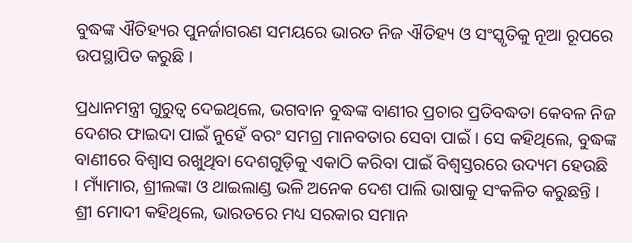ବୁଦ୍ଧଙ୍କ ଐତିହ୍ୟର ପୁନର୍ଜାଗରଣ ସମୟରେ ଭାରତ ନିଜ ଐତିହ୍ୟ ଓ ସଂସ୍କୃତିକୁ ନୂଆ ରୂପରେ ଉପସ୍ଥାପିତ କରୁଛି ।

ପ୍ରଧାନମନ୍ତ୍ରୀ ଗୁରୁତ୍ୱ ଦେଇଥିଲେ, ଭଗବାନ ବୁଦ୍ଧଙ୍କ ବାଣୀର ପ୍ରଚାର ପ୍ରତିବଦ୍ଧତା କେବଳ ନିଜ ଦେଶର ଫାଇଦା ପାଇଁ ନୁହେଁ ବରଂ ସମଗ୍ର ମାନବତାର ସେବା ପାଇଁ । ସେ କହିଥିଲେ, ବୁଦ୍ଧଙ୍କ ବାଣୀରେ ବିଶ୍ୱାସ ରଖୁଥିବା ଦେଶଗୁଡ଼ିକୁ ଏକାଠି କରିବା ପାଇଁ ବିଶ୍ୱସ୍ତରରେ ଉଦ୍ୟମ ହେଉଛି । ମ୍ୟାଁମାର, ଶ୍ରୀଲଙ୍କା ଓ ଥାଇଲାଣ୍ଡ ଭଳି ଅନେକ ଦେଶ ପାଲି ଭାଷାକୁ ସଂକଳିତ କରୁଛନ୍ତି । ଶ୍ରୀ ମୋଦୀ କହିଥିଲେ, ଭାରତରେ ମଧ୍ୟ ସରକାର ସମାନ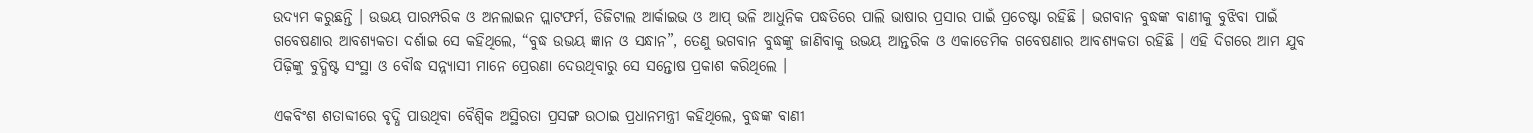ଉଦ୍ୟମ କରୁଛନ୍ତି । ଉଭୟ ପାରମ୍ପରିକ ଓ ଅନଲାଇନ ପ୍ଲାଟଫର୍ମ, ଡିଜିଟାଲ ଆର୍କାଇଭ ଓ ଆପ୍ ଭଳି ଆଧୁନିକ ପଦ୍ଧତିରେ ପାଲି ଭାଷାର ପ୍ରସାର ପାଇଁ ପ୍ରଚେଷ୍ଟା ରହିଛି । ଭଗବାନ ବୁଦ୍ଧଙ୍କ ବାଣୀକୁ ବୁଝିବା ପାଇଁ ଗବେଷଣାର ଆବଶ୍ୟକତା ଦର୍ଶାଇ ସେ କହିଥିଲେ, “ବୁଦ୍ଧ ଉଭୟ ଜ୍ଞାନ ଓ ସନ୍ଧାନ”, ତେଣୁ ଭଗବାନ ବୁଦ୍ଧଙ୍କୁ ଜାଣିବାକୁ ଉଭୟ ଆନ୍ତରିକ ଓ ଏକାଡେମିକ ଗବେଷଣାର ଆବଶ୍ୟକତା ରହିଛି । ଏହି ଦିଗରେ ଆମ ଯୁବ ପିଢ଼ିଙ୍କୁ ବୁଦ୍ଧିଷ୍ଟ ସଂସ୍ଥା ଓ ବୌଦ୍ଧ ସନ୍ନ୍ୟାସୀ ମାନେ ପ୍ରେରଣା ଦେଉଥିବାରୁ ସେ ସନ୍ତୋଷ ପ୍ରକାଶ କରିଥିଲେ ।

ଏକବିଂଶ ଶତାବ୍ଦୀରେ ବୃଦ୍ଧି ପାଉଥିବା ବୈଶ୍ୱିକ ଅସ୍ଥିରତା ପ୍ରସଙ୍ଗ ଉଠାଇ ପ୍ରଧାନମନ୍ତ୍ରୀ କହିଥିଲେ, ବୁଦ୍ଧଙ୍କ ବାଣୀ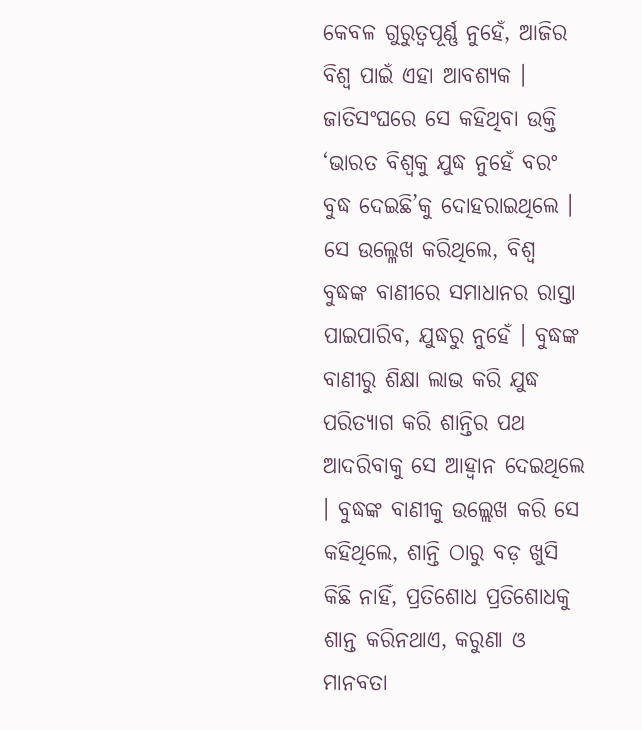କେବଳ ଗୁରୁତ୍ୱପୂର୍ଣ୍ଣ ନୁହେଁ, ଆଜିର ବିଶ୍ୱ ପାଇଁ ଏହା ଆବଶ୍ୟକ । ଜାତିସଂଘରେ ସେ କହିଥିବା ଉକ୍ତି ‘ଭାରତ ବିଶ୍ୱକୁ ଯୁଦ୍ଧ ନୁହେଁ ବରଂ ବୁଦ୍ଧ ଦେଇଛି’କୁ ଦୋହରାଇଥିଲେ । ସେ ଉଲ୍ଳେଖ କରିଥିଲେ, ବିଶ୍ୱ ବୁଦ୍ଧଙ୍କ ବାଣୀରେ ସମାଧାନର ରାସ୍ତା ପାଇପାରିବ, ଯୁଦ୍ଧରୁ ନୁହେଁ । ବୁଦ୍ଧଙ୍କ ବାଣୀରୁ ଶିକ୍ଷା ଲାଭ କରି ଯୁଦ୍ଧ ପରିତ୍ୟାଗ କରି ଶାନ୍ତିର ପଥ ଆଦରିବାକୁ ସେ ଆହ୍ୱାନ ଦେଇଥିଲେ । ବୁଦ୍ଧଙ୍କ ବାଣୀକୁ ଉଲ୍ଲେଖ କରି ସେ କହିଥିଲେ, ଶାନ୍ତି ଠାରୁ ବଡ଼ ଖୁସି କିଛି ନାହିଁ, ପ୍ରତିଶୋଧ ପ୍ରତିଶୋଧକୁ ଶାନ୍ତ କରିନଥାଏ, କରୁଣା ଓ ମାନବତା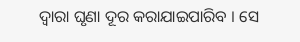ଦ୍ୱାରା ଘୃଣା ଦୂର କରାଯାଇପାରିବ । ସେ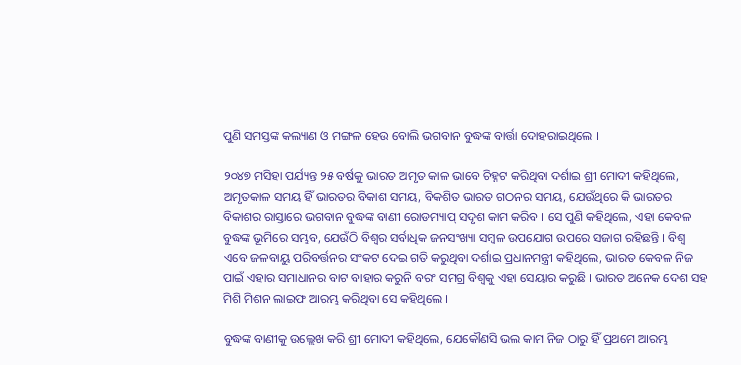ପୁଣି ସମସ୍ତଙ୍କ କଲ୍ୟାଣ ଓ ମଙ୍ଗଳ ହେଉ ବୋଲି ଭଗବାନ ବୁଦ୍ଧଙ୍କ ବାର୍ତ୍ତା ଦୋହରାଇଥିଲେ ।

୨୦୪୭ ମସିହା ପର୍ଯ୍ୟନ୍ତ ୨୫ ବର୍ଷକୁ ଭାରତ ଅମୃତ କାଳ ଭାବେ ଚିହ୍ନଟ କରିଥିବା ଦର୍ଶାଇ ଶ୍ରୀ ମୋଦୀ କହିଥିଲେ, ଅମୃତକାଳ ସମୟ ହିଁ ଭାରତର ବିକାଶ ସମୟ, ବିକଶିତ ଭାରତ ଗଠନର ସମୟ, ଯେଉଁଥିରେ କି ଭାରତର ବିକାଶର ରାସ୍ତାରେ ଭଗବାନ ବୁଦ୍ଧଙ୍କ ବାଣୀ ରୋଡମ୍ୟାପ୍ ସଦୃଶ କାମ କରିବ । ସେ ପୁଣି କହିଥିଲେ, ଏହା କେବଳ ବୁଦ୍ଧଙ୍କ ଭୂମିରେ ସମ୍ଭବ, ଯେଉଁଠି ବିଶ୍ୱର ସର୍ବାଧିକ ଜନସଂଖ୍ୟା ସମ୍ବଳ ଉପଯୋଗ ଉପରେ ସଜାଗ ରହିଛନ୍ତି । ବିଶ୍ୱ ଏବେ ଜଳବାୟୁ ପରିବର୍ତ୍ତନର ସଂକଟ ଦେଇ ଗତି କରୁଥିବା ଦର୍ଶାଇ ପ୍ରଧାନମନ୍ତ୍ରୀ କହିଥିଲେ, ଭାରତ କେବଳ ନିଜ ପାଇଁ ଏହାର ସମାଧାନର ବାଟ ବାହାର କରୁନି ବରଂ ସମଗ୍ର ବିଶ୍ୱକୁ ଏହା ସେୟାର କରୁଛି । ଭାରତ ଅନେକ ଦେଶ ସହ ମିଶି ମିଶନ ଲାଇଫ ଆରମ୍ଭ କରିଥିବା ସେ କହିଥିଲେ ।

ବୁଦ୍ଧଙ୍କ ବାଣୀକୁ ଉଲ୍ଲେଖ କରି ଶ୍ରୀ ମୋଦୀ କହିଥିଲେ, ଯେକୌଣସି ଭଲ କାମ ନିଜ ଠାରୁ ହିଁ ପ୍ରଥମେ ଆରମ୍ଭ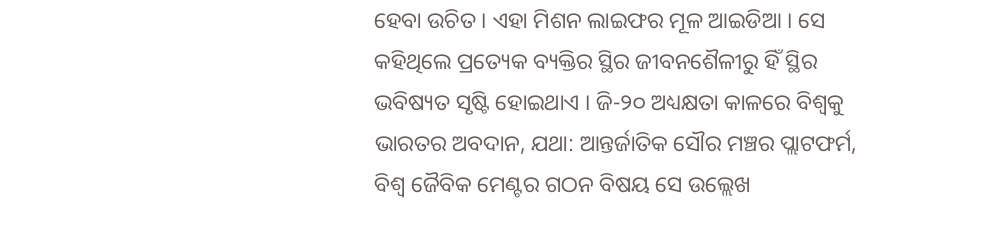ହେବା ଉଚିତ । ଏହା ମିଶନ ଲାଇଫର ମୂଳ ଆଇଡିଆ । ସେ କହିଥିଲେ ପ୍ରତ୍ୟେକ ବ୍ୟକ୍ତିର ସ୍ଥିର ଜୀବନଶୈଳୀରୁ ହିଁ ସ୍ଥିର ଭବିଷ୍ୟତ ସୃଷ୍ଟି ହୋଇଥାଏ । ଜି-୨୦ ଅଧ୍ୟକ୍ଷତା କାଳରେ ବିଶ୍ୱକୁ ଭାରତର ଅବଦାନ, ଯଥା: ଆନ୍ତର୍ଜାତିକ ସୌର ମଞ୍ଚର ପ୍ଲାଟଫର୍ମ, ବିଶ୍ୱ ଜୈବିକ ମେଣ୍ଟର ଗଠନ ବିଷୟ ସେ ଉଲ୍ଲେଖ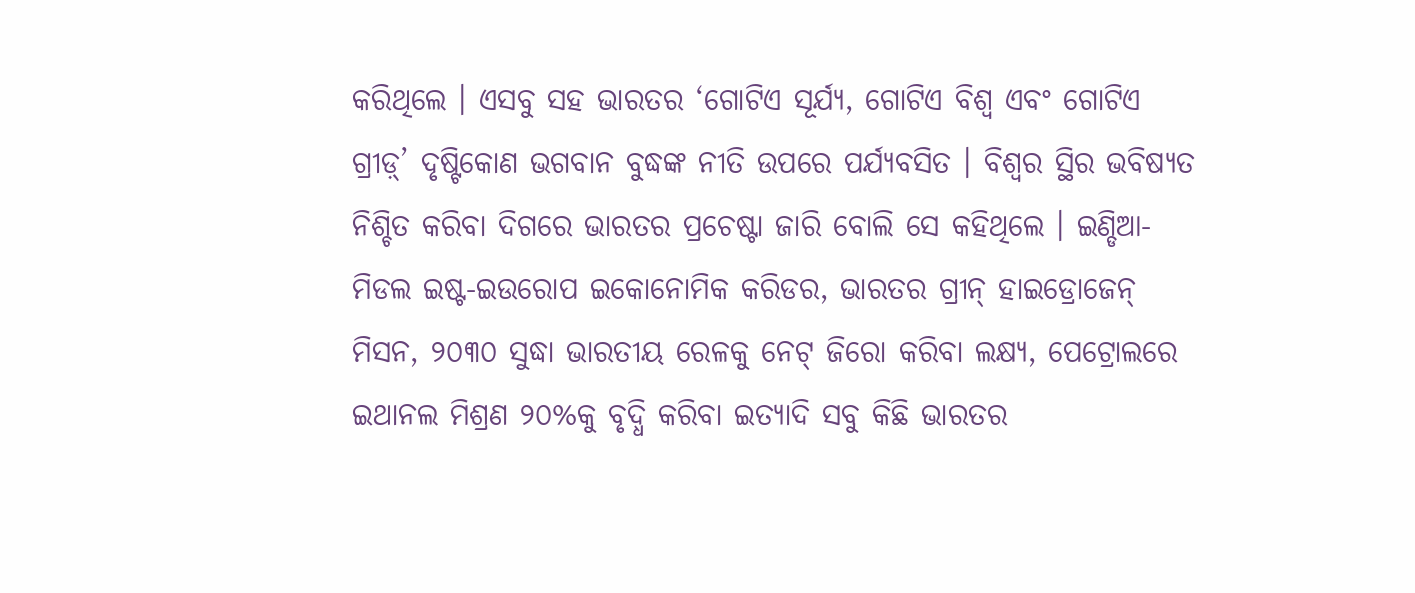କରିଥିଲେ । ଏସବୁ ସହ ଭାରତର ‘ଗୋଟିଏ ସୂର୍ଯ୍ୟ, ଗୋଟିଏ ବିଶ୍ୱ ଏବଂ ଗୋଟିଏ ଗ୍ରୀଡ଼୍‌’ ଦୃଷ୍ଟିକୋଣ ଭଗବାନ ବୁଦ୍ଧଙ୍କ ନୀତି ଉପରେ ପର୍ଯ୍ୟବସିତ । ବିଶ୍ୱର ସ୍ଥିର ଭବିଷ୍ୟତ ନିଶ୍ଚିତ କରିବା ଦିଗରେ ଭାରତର ପ୍ରଚେଷ୍ଟା ଜାରି ବୋଲି ସେ କହିଥିଲେ । ଇଣ୍ଡିଆ-ମିଡଲ ଇଷ୍ଟ-ଇଉରୋପ ଇକୋନୋମିକ କରିଡର, ଭାରତର ଗ୍ରୀନ୍ ହାଇଡ୍ରୋଜେନ୍ ମିସନ, ୨୦୩୦ ସୁଦ୍ଧା ଭାରତୀୟ ରେଳକୁ ନେଟ୍ ଜିରୋ କରିବା ଲକ୍ଷ୍ୟ, ପେଟ୍ରୋଲରେ ଇଥାନଲ ମିଶ୍ରଣ ୨୦%କୁ ବୃଦ୍ଧି କରିବା ଇତ୍ୟାଦି ସବୁ କିଛି ଭାରତର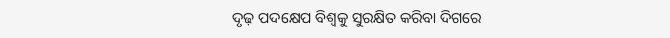ଦୃଢ଼ ପଦକ୍ଷେପ ବିଶ୍ୱକୁ ସୁରକ୍ଷିତ କରିବା ଦିଗରେ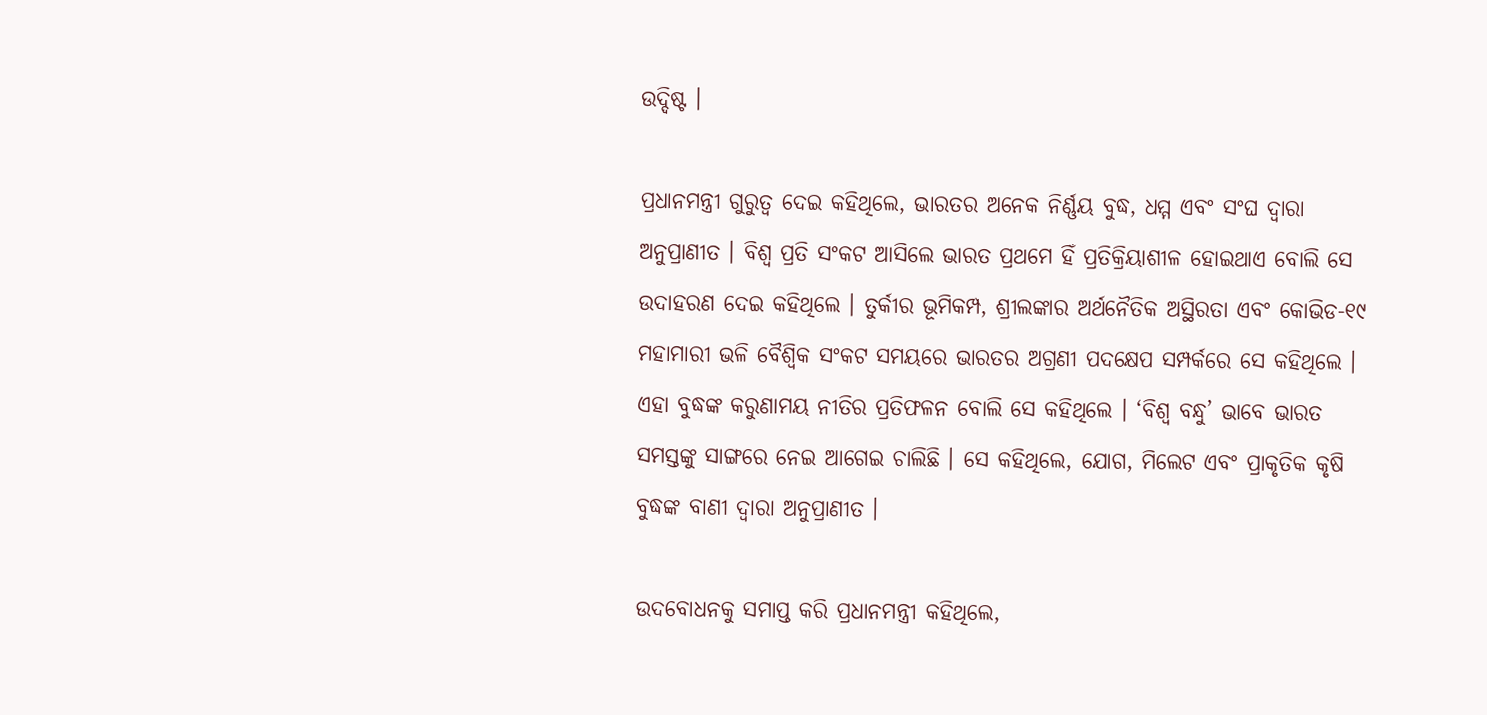ଉଦ୍ଦିଷ୍ଟ ।

ପ୍ରଧାନମନ୍ତ୍ରୀ ଗୁରୁତ୍ୱ ଦେଇ କହିଥିଲେ, ଭାରତର ଅନେକ ନିର୍ଣ୍ଣୟ ବୁଦ୍ଧ, ଧମ୍ମ ଏବଂ ସଂଘ ଦ୍ୱାରା ଅନୁପ୍ରାଣୀତ । ବିଶ୍ୱ ପ୍ରତି ସଂକଟ ଆସିଲେ ଭାରତ ପ୍ରଥମେ ହିଁ ପ୍ରତିକ୍ରିୟାଶୀଳ ହୋଇଥାଏ ବୋଲି ସେ ଉଦାହରଣ ଦେଇ କହିଥିଲେ । ତୁର୍କୀର ଭୂମିକମ୍ପ, ଶ୍ରୀଲଙ୍କାର ଅର୍ଥନୈତିକ ଅସ୍ଥିରତା ଏବଂ କୋଭିଡ-୧୯ ମହାମାରୀ ଭଳି ବୈଶ୍ୱିକ ସଂକଟ ସମୟରେ ଭାରତର ଅଗ୍ରଣୀ ପଦକ୍ଷେପ ସମ୍ପର୍କରେ ସେ କହିଥିଲେ । ଏହା ବୁଦ୍ଧଙ୍କ କରୁଣାମୟ ନୀତିର ପ୍ରତିଫଳନ ବୋଲି ସେ କହିଥିଲେ । ‘ବିଶ୍ୱ ବନ୍ଧୁ’ ଭାବେ ଭାରତ ସମସ୍ତଙ୍କୁ ସାଙ୍ଗରେ ନେଇ ଆଗେଇ ଚାଲିଛି । ସେ କହିଥିଲେ, ଯୋଗ, ମିଲେଟ ଏବଂ ପ୍ରାକୃତିକ କୃଷି ବୁଦ୍ଧଙ୍କ ବାଣୀ ଦ୍ୱାରା ଅନୁପ୍ରାଣୀତ ।

ଉଦବୋଧନକୁ ସମାପ୍ତ କରି ପ୍ରଧାନମନ୍ତ୍ରୀ କହିଥିଲେ,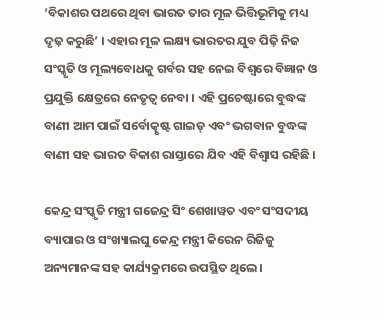‘ବିକାଶର ପଥରେ ଥିବା ଭାରତ ତାର ମୂଳ ଭିତ୍ତିଭୂମିକୁ ମଧ୍ୟ ଦୃଢ଼ କରୁଛି’ । ଏହାର ମୂଳ ଲକ୍ଷ୍ୟ ଭାରତର ଯୁବ ପିଢ଼ି ନିଜ ସଂସ୍କୃତି ଓ ମୂଲ୍ୟବୋଧକୁ ଗର୍ବର ସହ ନେଇ ବିଶ୍ୱରେ ବିଜ୍ଞାନ ଓ ପ୍ରଯୁକ୍ତି କ୍ଷେତ୍ରରେ ନେତୃତ୍ୱ ନେବା । ଏହି ପ୍ରଚେଷ୍ଟାରେ ବୁଦ୍ଧଙ୍କ ବାଣୀ ଆମ ପାଇଁ ସର୍ବୋତ୍କୃଷ୍ଟ ଗାଇଡ୍ ଏବଂ ଭଗବାନ ବୁଦ୍ଧଙ୍କ ବାଣୀ ସହ ଭାରତ ବିକାଶ ରାସ୍ତାରେ ଯିବ ଏହି ବିଶ୍ୱାସ ରହିଛି ।

କେନ୍ଦ୍ର ସଂସ୍କୃତି ମନ୍ତ୍ରୀ ଗଜେନ୍ଦ୍ର ସିଂ ଶେଖାୱତ ଏବଂ ସଂସଦୀୟ ବ୍ୟାପାର ଓ ସଂଖ୍ୟାଲଘୁ କେନ୍ଦ୍ର ମନ୍ତ୍ରୀ କିରେନ ରିଜିଜୁ ଅନ୍ୟମାନଙ୍କ ସହ କାର୍ଯ୍ୟକ୍ରମରେ ଉପସ୍ଥିତ ଥିଲେ ।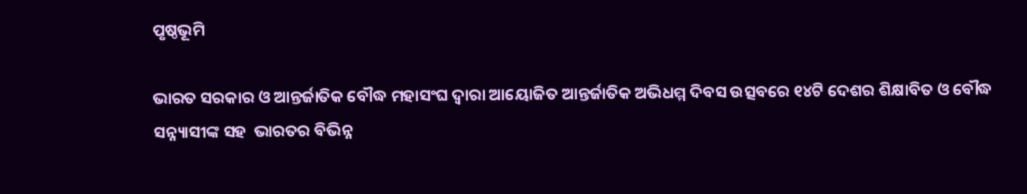ପୃଷ୍ଠଭୂମି

ଭାରତ ସରକାର ଓ ଆନ୍ତର୍ଜାତିକ ବୌଦ୍ଧ ମହାସଂଘ ଦ୍ୱାରା ଆୟୋଜିତ ଆନ୍ତର୍ଜାତିକ ଅଭିଧମ୍ମ ଦିବସ ଉତ୍ସବରେ ୧୪ଟି ଦେଶର ଶିକ୍ଷାବିତ ଓ ବୌଦ୍ଧ ସନ୍ନ୍ୟାସୀଙ୍କ ସହ  ଭାରତର ବିଭିନ୍ନ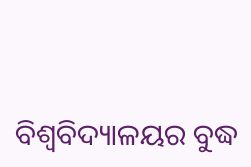ବିଶ୍ୱବିଦ୍ୟାଳୟର ବୁଦ୍ଧ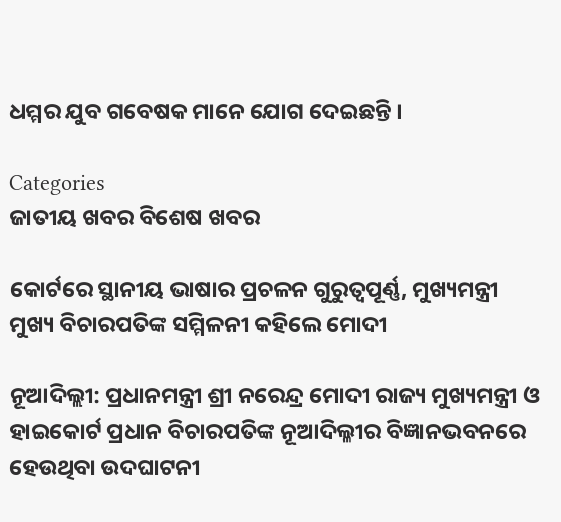ଧମ୍ମର ଯୁବ ଗବେଷକ ମାନେ ଯୋଗ ଦେଇଛନ୍ତି ।

Categories
ଜାତୀୟ ଖବର ବିଶେଷ ଖବର

କୋର୍ଟରେ ସ୍ଥାନୀୟ ଭାଷାର ପ୍ରଚଳନ ଗୁରୁତ୍ୱପୂର୍ଣ୍ଣ, ମୁଖ୍ୟମନ୍ତ୍ରୀ ମୁଖ୍ୟ ବିଚାରପତିଙ୍କ ସମ୍ମିଳନୀ କହିଲେ ମୋଦୀ

ନୂଆଦିଲ୍ଲୀ: ପ୍ରଧାନମନ୍ତ୍ରୀ ଶ୍ରୀ ନରେନ୍ଦ୍ର ମୋଦୀ ରାଜ୍ୟ ମୁଖ୍ୟମନ୍ତ୍ରୀ ଓ ହାଇକୋର୍ଟ ପ୍ରଧାନ ବିଚାରପତିଙ୍କ ନୂଆଦିଲ୍ଳୀର ବିଜ୍ଞାନଭବନରେ ହେଉଥିବା ଉଦଘାଟନୀ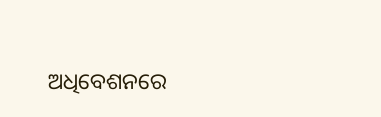ଅଧିବେଶନରେ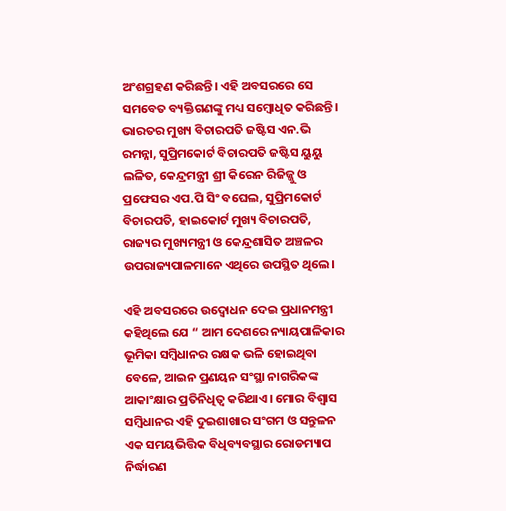ଅଂଶଗ୍ରହଣ କରିଛନ୍ତି। ଏହି ଅବସରରେ ସେ ସମବେତ ବ୍ୟକ୍ତିଗଣଙ୍କୁ ମଧ୍ୟ ସମ୍ବୋଧିତ କରିଛନ୍ତି। ଭାରତର ମୁଖ୍ୟ ବିଚାରପତି ଜଷ୍ଟିସ ଏନ.ଭି ରମନ୍ନା, ସୁପ୍ରିମକୋର୍ଟ ବିଚାରପତି ଜଷ୍ଟିସ ୟୁୟୁ ଲଳିତ, କେନ୍ଦ୍ରମନ୍ତ୍ରୀ ଶ୍ରୀ କିରେନ ରିଜିଜ୍ଜୁ ଓ ପ୍ରଫେସର ଏପ.ପି ସିଂ ବଘେଲ, ସୁପ୍ରିମକୋର୍ଟ ବିଚାରପତି, ହାଇକୋର୍ଟ ମୁଖ୍ୟ ବିଚାରପତି, ରାଜ୍ୟର ମୁଖ୍ୟମନ୍ତ୍ରୀ ଓ କେନ୍ଦ୍ରଶାସିତ ଅଞ୍ଚଳର ଉପରାଜ୍ୟପାଳମାନେ ଏଥିରେ ଉପସ୍ଥିତ ଥିଲେ।

ଏହି ଅବସରରେ ଉଦ୍ବୋଧନ ଦେଇ ପ୍ରଧାନମନ୍ତ୍ରୀ କହିଥିଲେ ଯେ “ ଆମ ଦେଶରେ ନ୍ୟାୟପାଳିକାର ଭୂମିକା ସମ୍ବିଧାନର ରକ୍ଷକ ଭଳି ହୋଇଥିବା ବେଳେ, ଆଇନ ପ୍ରଣୟନ ସଂସ୍ଥା ନାଗରିକଙ୍କ ଆକାଂକ୍ଷାର ପ୍ରତିନିଧିତ୍ୱ କରିଥାଏ। ମୋର ବିଶ୍ୱାସ ସମ୍ବିଧାନର ଏହି ଦୁଇଶାଖାର ସଂଗମ ଓ ସନ୍ତୁଳନ ଏକ ସମୟଭିତ୍ତିକ ବିଧିବ୍ୟବସ୍ଥାର ରୋଡମ୍ୟାପ ନିର୍ଦ୍ଧାରଣ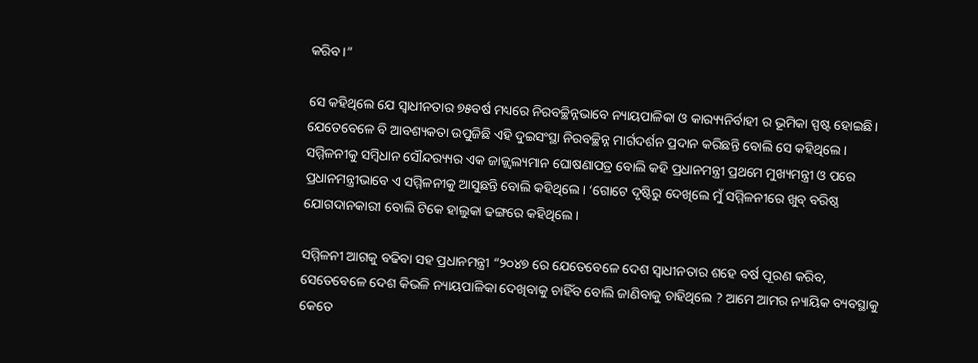କରିବ।”

ସେ କହିଥିଲେ ଯେ ସ୍ୱାଧୀନତାର ୭୫ବର୍ଷ ମଧ୍ୟରେ ନିରବଚ୍ଛିନ୍ନଭାବେ ନ୍ୟାୟପାଳିକା ଓ କାର‌୍ୟ୍ୟନିର୍ବାହୀ ର ଭୂମିକା ସ୍ପଷ୍ଟ ହୋଇଛି। ଯେତେବେଳେ ବି ଆବଶ୍ୟକତା ଉପୁଜିଛି ଏହି ଦୁଇସଂସ୍ଥା ନିରବଚ୍ଛିନ୍ନ ମାର୍ଗଦର୍ଶନ ପ୍ରଦାନ କରିଛନ୍ତି ବୋଲି ସେ କହିଥିଲେ। ସମ୍ମିଳନୀକୁ ସମ୍ବିଧାନ ସୌନ୍ଦର‌୍ୟ୍ୟର ଏକ ଜାଜ୍ଜ୍ୱଲ୍ୟମାନ ଘୋଷଣାପତ୍ର ବୋଲି କହି ପ୍ରଧାନମନ୍ତ୍ରୀ ପ୍ରଥମେ ମୁଖ୍ୟମନ୍ତ୍ରୀ ଓ ପରେ ପ୍ରଧାନମନ୍ତ୍ରୀଭାବେ ଏ ସମ୍ମିଳନୀକୁ ଆସୁଛନ୍ତି ବୋଲି କହିଥିଲେ। ‘ଗୋଟେ ଦୃଷ୍ଟିରୁ ଦେଖିଲେ ମୁଁ ସମ୍ମିଳନୀରେ ଖୁବ୍ ବରିଷ୍ଠ ଯୋଗଦାନକାରୀ ବୋଲି ଟିକେ ହାଲୁକା ଢଙ୍ଗରେ କହିଥିଲେ।

ସମ୍ମିଳନୀ ଆଗକୁ ବଢିବା ସହ ପ୍ରଧାନମନ୍ତ୍ରୀ “୨୦୪୭ ରେ ଯେତେବେଳେ ଦେଶ ସ୍ୱାଧୀନତାର ଶହେ ବର୍ଷ ପୂରଣ କରିବ, ସେତେବେଳେ ଦେଶ କିଭଳି ନ୍ୟାୟପାଳିକା ଦେଖିବାକୁ ଚାହିଁବ ବୋଲି ଜାଣିବାକୁ ଚାହିଥିଲେ ? ଆମେ ଆମର ନ୍ୟାୟିକ ବ୍ୟବସ୍ଥାକୁ କେତେ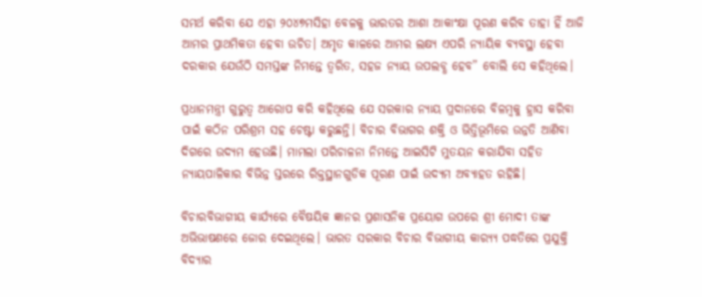ସମର୍ଥ କରିବା ଯେ ଏହା ୨୦୪୭ମସିହା ବେଳକୁ ଭାରତର ଆଶା ଆକାଂକ୍ଷା ପୂରଣ କରିବ ତାହା ହିଁ ଆଜି ଆମର ପ୍ରାଥମିକତା ହେବା ଉଚିତ। ଅମୃତ କାଳରେ ଆମର ଲକ୍ଷ୍ୟ ଏପରି ନ୍ୟାୟିକ ବ୍ୟବସ୍ଥା ହେବା ଦରକାର ଯେଉଁଠି ସମସ୍ତଙ୍କ ନିମନ୍ତେ ତ୍ୱରିତ, ସହଜ ନ୍ୟାୟ ଉପଲବ୍ଧ ହେବ” ବୋଲି ସେ କହିଥିଲେ।

ପ୍ରଧାନମନ୍ତ୍ରୀ ଗୁରୁତ୍ୱ ଆରୋପ କରି କହିଥିଲେ ଯେ ସରକାର ନ୍ୟାୟ ପ୍ରଦାନରେ ବିଳମ୍ବକୁ ହ୍ରାସ କରିବା ପାଇଁ କଠିନ ପରିଶ୍ରମ ସହ ଚେଷ୍ଟା କରୁଛନ୍ତି। ବିଚାର ବିଭାଗର ଶକ୍ତି ଓ ଭିତ୍ତିଭୂମିରେ ଉନ୍ନତି ଆଣିବା ଦିଗରେ ଉଦ୍ୟମ ହେଉଛି। ମାମଲା ପରିଚାଳନା ନିମନ୍ତେ ଆଇସିଟି ମୁତୟନ କରାଯିବା ସହିତ ନ୍ୟାୟପାଳିକାର ବିଭିନ୍ନ ସ୍ତରରେ ରିକ୍ତସ୍ଥାନଗୁଡିକ ପୂରଣ ପାଇଁ ଉଦ୍ୟମ ଅବ୍ୟାହତ ରହିଛି।

ବିଚାରବିଭାଗୀୟ କାର୍ଯ୍ୟରେ ବୈଷୟିକ ଜ୍ଞାନର ପ୍ରଶାସନିକ ପ୍ରୟୋଗ ଉପରେ ଶ୍ରୀ ମୋଦୀ ତାଙ୍କ ଅଭିଭାଷଣରେ ଜୋର ଦେଇଥିଲେ। ଭାରତ ସରକାର ବିଚାର ବିଭାଗୀୟ କାର‌୍ୟ୍ୟ ପଦ୍ଧତିରେ ପ୍ରଯୁକ୍ତି ବିଦ୍ୟାର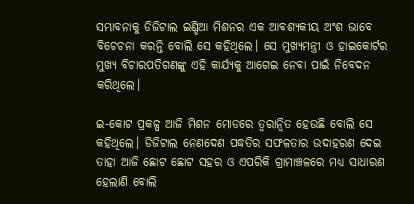ସମ୍ଭାବନାକୁ ଡିଜିଟାଲ ଇଣ୍ଡିଆ ମିଶନର ଏକ ଆବଶ୍ୟକୀୟ ଅଂଶ ଭାବେ ବିଚେଚନା କରନ୍ତି ବୋଲି ସେ କହିଥିଲେ। ସେ ମୁଖ୍ୟମନ୍ତ୍ରୀ ଓ ହାଇକୋର୍ଟର ମୁଖ୍ୟ ବିଚାରପତିଗଣଙ୍କୁ ଏହି କାର୍ଯ୍ୟକୁ ଆଗେଇ ନେବା ପାଇଁ ନିବେଦନ କରିଥିଲେ।

ଇ-କୋଟ ପ୍ରକଳ୍ପ ଆଜି ମିଶନ ମୋଡରେ ତ୍ୱରାନ୍ୱିତ ହେଉଛି ବୋଲି ସେ କହିଥିଲେ। ଡିଜିଟାଲ ନେଣଦେଣ ପଦ୍ଧତିର ସଫଳତାର ଉଦାହରଣ ଦେଇ ତାହା ଆଜି ଛୋଟ ଛୋଟ ସହର ଓ ଏପରିକି ଗ୍ରାମାଞ୍ଚଳରେ ମଧ୍ୟ ସାଧାରଣ ହେଲାଣି ବୋଲି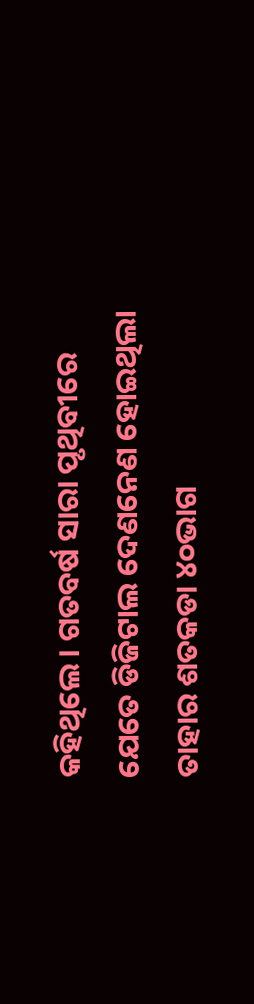କହିଥିଲେ। ଗତବର୍ଷ ସାରା ପୃଥିବୀରେ ଯେତେ ଡିଜିଟାଲ ଦେଣନେଣ ହୋଇଥିଲା ତାହାର ଶତକଡା ୪୦ଭାଗ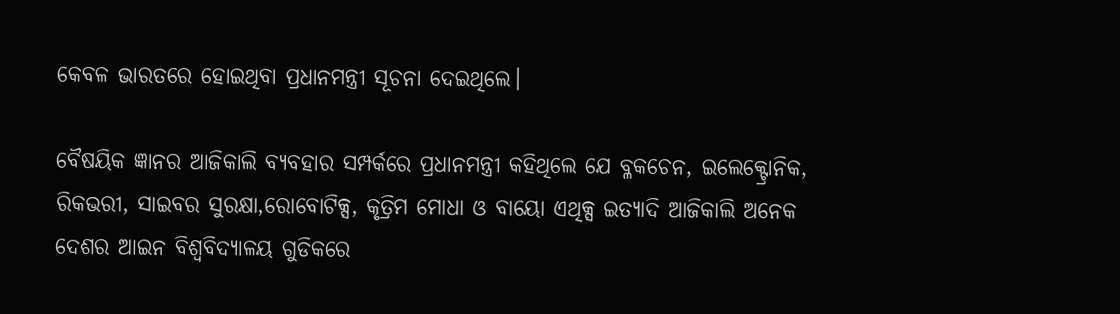କେବଳ ଭାରତରେ ହୋଇଥିବା ପ୍ରଧାନମନ୍ତ୍ରୀ ସୂଚନା ଦେଇଥିଲେ।

ବୈଷୟିକ ଜ୍ଞାନର ଆଜିକାଲି ବ୍ୟବହାର ସମ୍ପର୍କରେ ପ୍ରଧାନମନ୍ତ୍ରୀ କହିଥିଲେ ଯେ ବ୍ଳକଚେନ, ଇଲେକ୍ଟ୍ରୋନିକ, ରିକଭରୀ, ସାଇବର ସୁରକ୍ଷା,ରୋବୋଟିକ୍ସ, କୃତ୍ରିମ ମୋଧା ଓ ବାୟୋ ଏଥିକ୍ସ ଇତ୍ୟାଦି ଆଜିକାଲି ଅନେକ ଦେଶର ଆଇନ ବିଶ୍ୱବିଦ୍ୟାଳୟ ଗୁଡିକରେ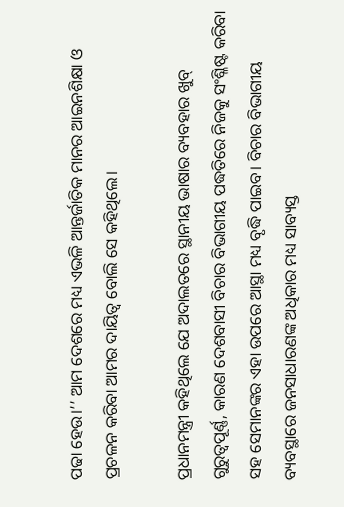ପଢା ହେଉ।’’ ଆମ ଦେଶରେ ମଧ୍ୟ ଏଭଳି ଆନ୍ତର୍ଜାତିକ ମାନର ଆଇନଶିକ୍ଷା ଓ ପ୍ରଚଳନ କରିବା ଆମର ଦାୟିତ୍ୱ ବୋଲି ସେ କହିଥିଲେ।

ପ୍ରଧାନମନ୍ତ୍ରୀ କହିଥିଲେ ଯେ ଅଦାଲତରେ ସ୍ଥାନୀୟ ଭାଷାର ବ୍ୟବହାର ଖୁବ୍ ଗୁରୁତ୍ୱପୂର୍ଣ୍ଣ, କାରଣ ଦେଶବାସୀ ବିଚାର ବିଭାଗୀୟ ପଦ୍ଧତିରେ ନିଜକୁ ସଂଶ୍ଳିଷ୍ଟ କରିବା ସହ ସେମାନଙ୍କର ଏହା ଉପରେ ଆସ୍ଥା ମଧ୍ୟ ବୃଦ୍ଧି ପାଇବ। ବିଚାର ବିଭାଗୀୟ ବ୍ୟବସ୍ଥାରେ ଜନସାଧାରଣଙ୍କ ଅଧିକାର ମଧ୍ୟ ସାବ୍ୟସ୍ତ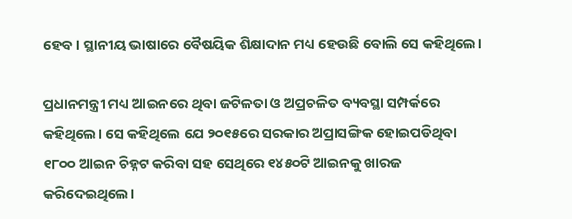ହେବ। ସ୍ଥାନୀୟ ଭାଷାରେ ବୈଷୟିକ ଶିକ୍ଷାଦାନ ମଧ୍ୟ ହେଉଛି ବୋଲି ସେ କହିଥିଲେ।

ପ୍ରଧାନମନ୍ତ୍ରୀ ମଧ୍ୟ ଆଇନରେ ଥିବା ଜଟିଳତା ଓ ଅପ୍ରଚଳିତ ବ୍ୟବସ୍ଥା ସମ୍ପର୍କରେ କହିଥିଲେ। ସେ କହିଥିଲେ ଯେ ୨୦୧୫ରେ ସରକାର ଅପ୍ରାସଙ୍ଗିକ ହୋଇପଡିଥିବା ୧୮୦୦ ଆଇନ ଚିହ୍ନଟ କରିବା ସହ ସେଥିରେ ୧୪୫୦ଟି ଆଇନକୁ ଖାରଜ କରିଦେଇଥିଲେ।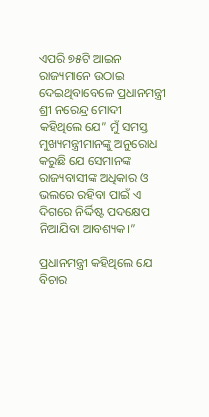ଏପରି ୭୫ଟି ଆଇନ ରାଜ୍ୟମାନେ ଉଠାଇ ଦେଇଥିବାବେଳେ ପ୍ରଧାନମନ୍ତ୍ରୀ ଶ୍ରୀ ନରେନ୍ଦ୍ର ମୋଦୀ କହିଥିଲେ ଯେ” ମୁଁ ସମସ୍ତ ମୁଖ୍ୟମନ୍ତ୍ରୀମାନଙ୍କୁ ଅନୁରୋଧ କରୁଛି ଯେ ସେମାନଙ୍କ ରାଜ୍ୟବାସୀଙ୍କ ଅଧିକାର ଓ ଭଲରେ ରହିବା ପାଇଁ ଏ ଦିଗରେ ନିର୍ଦ୍ଦିଷ୍ଟ ପଦକ୍ଷେପ ନିଆଯିବା ଆବଶ୍ୟକ।”

ପ୍ରଧାନମନ୍ତ୍ରୀ କହିଥିଲେ ଯେ ବିଚାର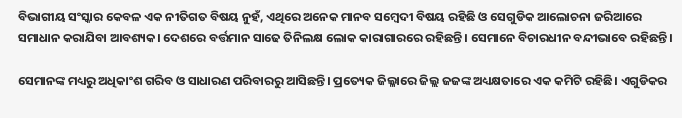ବିଭାଗୀୟ ସଂସ୍କାର କେବଳ ଏକ ନୀତିଗତ ବିଷୟ ନୁହଁ, ଏଥିରେ ଅନେକ ମାନବ ସମ୍ବେଦୀ ବିଷୟ ରହିଛି ଓ ସେଗୁଡିକ ଆଲୋଚନା ଜରିଆରେ ସମାଧାନ କରାଯିବା ଆବଶ୍ୟକ। ଦେଶରେ ବର୍ତ୍ତମାନ ସାଢେ ତିନିଲକ୍ଷ ଲୋକ କାରାଗାରରେ ରହିଛନ୍ତି। ସେମାନେ ବିଚାରଧୀନ ବନ୍ଦୀଭାବେ ରହିଛନ୍ତି।

ସେମାନଙ୍କ ମଧ୍ୟରୁ ଅଧିକାଂଶ ଗରିବ ଓ ସାଧାରଣ ପରିବାରରୁ ଆସିଛନ୍ତି। ପ୍ରତ୍ୟେକ ଜିଲ୍ଳାରେ ଜିଲ୍ଲ ଜଜଙ୍କ ଅଧ୍ୟକ୍ଷତାରେ ଏକ କମିଟି ରହିଛି। ଏଗୁଡିକର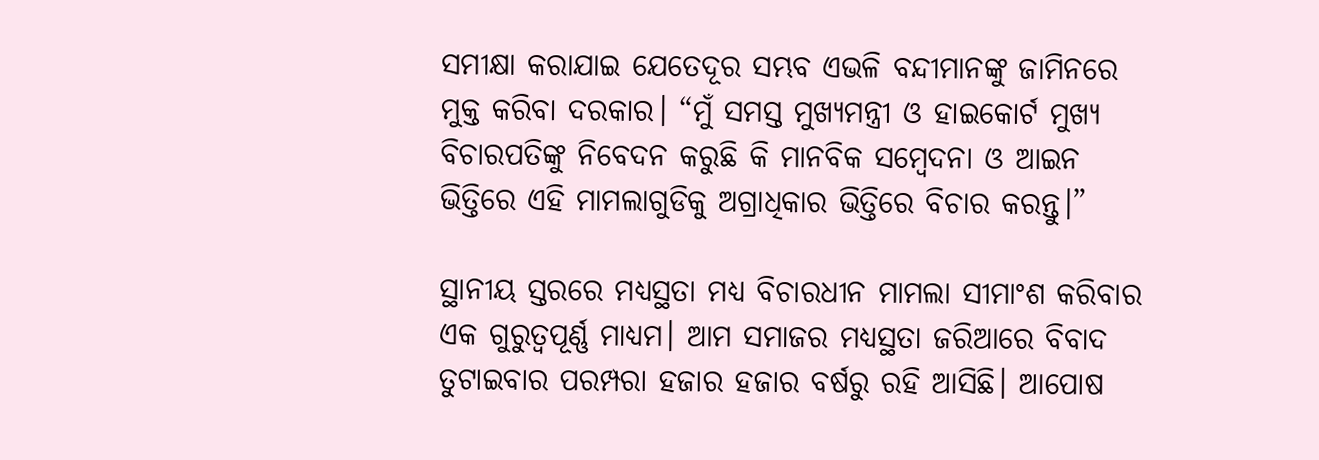ସମୀକ୍ଷା କରାଯାଇ ଯେତେଦୂର ସମ୍ଭବ ଏଭଳି ବନ୍ଦୀମାନଙ୍କୁ ଜାମିନରେ ମୁକ୍ତ କରିବା ଦରକାର। “ମୁଁ ସମସ୍ତ ମୁଖ୍ୟମନ୍ତ୍ରୀ ଓ ହାଇକୋର୍ଟ ମୁଖ୍ୟ ବିଚାରପତିଙ୍କୁ ନିବେଦନ କରୁଛି କି ମାନବିକ ସମ୍ବେଦନା ଓ ଆଇନ ଭିତ୍ତିରେ ଏହି ମାମଲାଗୁଡିକୁ ଅଗ୍ରାଧିକାର ଭିତ୍ତିରେ ବିଚାର କରନ୍ତୁ।”

ସ୍ଥାନୀୟ ସ୍ତରରେ ମଧ୍ୟସ୍ଥତା ମଧ୍ୟ ବିଚାରଧୀନ ମାମଲା ସୀମାଂଶ କରିବାର ଏକ ଗୁରୁତ୍ୱପୂର୍ଣ୍ଣ ମାଧ୍ୟମ। ଆମ ସମାଜର ମଧ୍ୟସ୍ଥତା ଜରିଆରେ ବିବାଦ ତୁଟାଇବାର ପରମ୍ପରା ହଜାର ହଜାର ବର୍ଷରୁ ରହି ଆସିଛି। ଆପୋଷ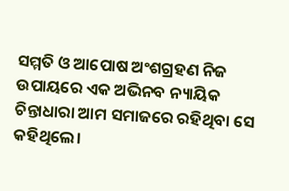ସମ୍ମତି ଓ ଆପୋଷ ଅଂଶଗ୍ରହଣ ନିଜ ଉପାୟରେ ଏକ ଅଭିନବ ନ୍ୟାୟିକ ଚିନ୍ତାଧାରା ଆମ ସମାଜରେ ରହିଥିବା ସେ କହିଥିଲେ।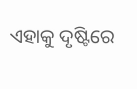ଏହାକୁ ଦୃଷ୍ଟିରେ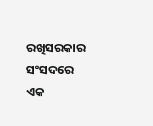ରଖିସରକାର ସଂସଦରେ ଏକ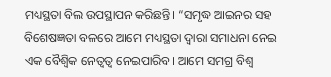ମଧ୍ୟସ୍ଥତା ବିଲ ଉପସ୍ଥାପନ କରିଛନ୍ତି। “ସମୃଦ୍ଧ ଆଇନର ସହ ବିଶେଷଜ୍ଞତା ବଳରେ ଆମେ ମଧ୍ୟସ୍ଥତା ଦ୍ୱାରା ସମାଧନା ନେଇ ଏକ ବୈଶ୍ୱିକ ନେତ୍ୱତ୍ୱ ନେଇପାରିବ। ଆମେ ସମଗ୍ର ବିଶ୍ୱ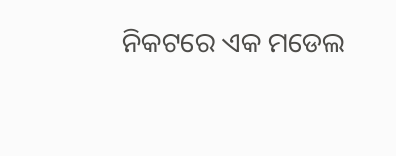ନିକଟରେ ଏକ ମଡେଲ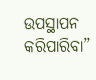ଉପସ୍ଥାପନ କରିପାରିବା”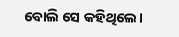ବୋଲି ସେ କହିଥିଲେ।